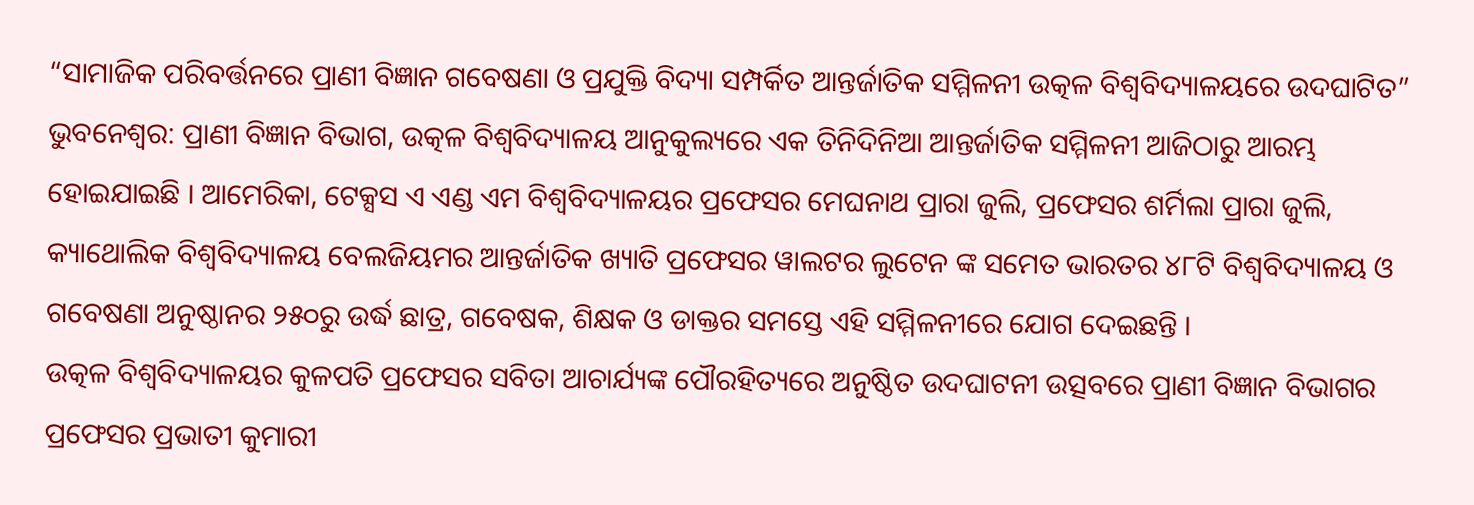“ସାମାଜିକ ପରିବର୍ତ୍ତନରେ ପ୍ରାଣୀ ବିଜ୍ଞାନ ଗବେଷଣା ଓ ପ୍ରଯୁକ୍ତି ବିଦ୍ୟା ସମ୍ପର୍କିତ ଆନ୍ତର୍ଜାତିକ ସମ୍ମିଳନୀ ଉତ୍କଳ ବିଶ୍ୱବିଦ୍ୟାଳୟରେ ଉଦଘାଟିତ”
ଭୁବନେଶ୍ୱର: ପ୍ରାଣୀ ବିଜ୍ଞାନ ବିଭାଗ, ଉତ୍କଳ ବିଶ୍ୱବିଦ୍ୟାଳୟ ଆନୁକୁଲ୍ୟରେ ଏକ ତିନିଦିନିଆ ଆନ୍ତର୍ଜାତିକ ସମ୍ମିଳନୀ ଆଜିଠାରୁ ଆରମ୍ଭ ହୋଇଯାଇଛି । ଆମେରିକା, ଟେକ୍ସସ ଏ ଏଣ୍ଡ ଏମ ବିଶ୍ୱବିଦ୍ୟାଳୟର ପ୍ରଫେସର ମେଘନାଥ ପ୍ରାରା ଜୁଲି, ପ୍ରଫେସର ଶର୍ମିଲା ପ୍ରାରା ଜୁଲି, କ୍ୟାଥୋଲିକ ବିଶ୍ୱବିଦ୍ୟାଳୟ ବେଲଜିୟମର ଆନ୍ତର୍ଜାତିକ ଖ୍ୟାତି ପ୍ରଫେସର ୱାଲଟର ଲୁଟେନ ଙ୍କ ସମେତ ଭାରତର ୪୮ଟି ବିଶ୍ୱବିଦ୍ୟାଳୟ ଓ ଗବେଷଣା ଅନୁଷ୍ଠାନର ୨୫୦ରୁ ଉର୍ଦ୍ଧ ଛାତ୍ର, ଗବେଷକ, ଶିକ୍ଷକ ଓ ଡାକ୍ତର ସମସ୍ତେ ଏହି ସମ୍ମିଳନୀରେ ଯୋଗ ଦେଇଛନ୍ତି ।
ଉତ୍କଳ ବିଶ୍ୱବିଦ୍ୟାଳୟର କୁଳପତି ପ୍ରଫେସର ସବିତା ଆଚାର୍ଯ୍ୟଙ୍କ ପୌରହିତ୍ୟରେ ଅନୁଷ୍ଠିତ ଉଦଘାଟନୀ ଉତ୍ସବରେ ପ୍ରାଣୀ ବିଜ୍ଞାନ ବିଭାଗର ପ୍ରଫେସର ପ୍ରଭାତୀ କୁମାରୀ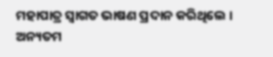ମହାପାତ୍ର ସ୍ୱାଗତ ଭାଷଣ ପ୍ରଦାନ କରିଥିଲେ । ଅନ୍ୟତମ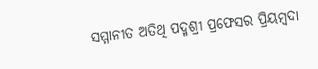ସମ୍ମାନୀତ ଅତିଥି ପଦ୍ମଶ୍ରୀ ପ୍ରଫେସର ପ୍ରିୟମ୍ବଦା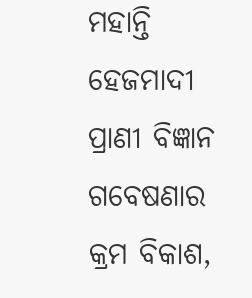ମହାନ୍ତି ହେଜମାଦୀ ପ୍ରାଣୀ ବିଜ୍ଞାନ ଗବେଷଣାର କ୍ରମ ବିକାଶ,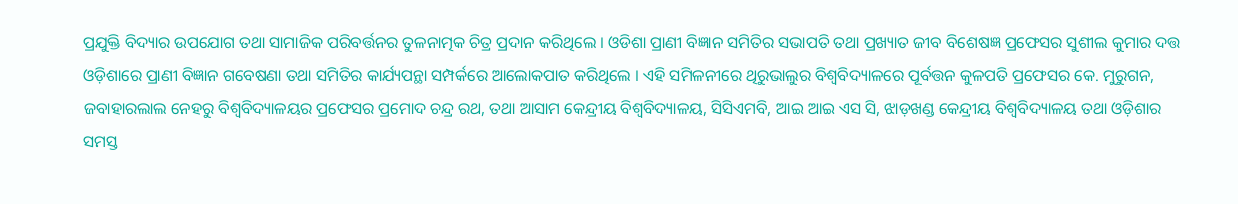ପ୍ରଯୁକ୍ତି ବିଦ୍ୟାର ଉପଯୋଗ ତଥା ସାମାଜିକ ପରିବର୍ତ୍ତନର ତୁଳନାତ୍ମକ ଚିତ୍ର ପ୍ରଦାନ କରିଥିଲେ । ଓଡିଶା ପ୍ରାଣୀ ବିଜ୍ଞାନ ସମିତିର ସଭାପତି ତଥା ପ୍ରଖ୍ୟାତ ଜୀବ ବିଶେଷଜ୍ଞ ପ୍ରଫେସର ସୁଶୀଲ କୁମାର ଦତ୍ତ ଓଡ଼ିଶାରେ ପ୍ରାଣୀ ବିଜ୍ଞାନ ଗବେଷଣା ତଥା ସମିତିର କାର୍ଯ୍ୟପନ୍ଥା ସମ୍ପର୍କରେ ଆଲୋକପାତ କରିଥିଲେ । ଏହି ସମିଳନୀରେ ଥିରୁଭାଲୁର ବିଶ୍ୱବିଦ୍ୟାଳରେ ପୂର୍ବତ୍ତନ କୁଳପତି ପ୍ରଫେସର କେ. ମୁରୁଗନ, ଜବାହାରଲାଲ ନେହରୁ ବିଶ୍ୱବିଦ୍ୟାଳୟର ପ୍ରଫେସର ପ୍ରମୋଦ ଚନ୍ଦ୍ର ରଥ, ତଥା ଆସାମ କେନ୍ଦ୍ରୀୟ ବିଶ୍ୱବିଦ୍ୟାଳୟ, ସିସିଏମବି, ଆଇ ଆଇ ଏସ ସି, ଝାଡ଼ଖଣ୍ଡ କେନ୍ଦ୍ରୀୟ ବିଶ୍ୱବିଦ୍ୟାଳୟ ତଥା ଓଡ଼ିଶାର ସମସ୍ତ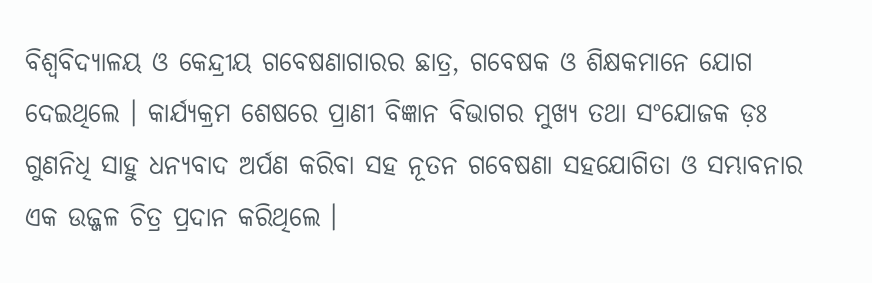ବିଶ୍ୱବିଦ୍ୟାଳୟ ଓ କେନ୍ଦ୍ରୀୟ ଗବେଷଣାଗାରର ଛାତ୍ର, ଗବେଷକ ଓ ଶିକ୍ଷକମାନେ ଯୋଗ ଦେଇଥିଲେ । କାର୍ଯ୍ୟକ୍ରମ ଶେଷରେ ପ୍ରାଣୀ ବିଜ୍ଞାନ ବିଭାଗର ମୁଖ୍ୟ ତଥା ସଂଯୋଜକ ଡ଼ଃ ଗୁଣନିଧି ସାହୁ ଧନ୍ୟବାଦ ଅର୍ପଣ କରିବା ସହ ନୂତନ ଗବେଷଣା ସହଯୋଗିତା ଓ ସମ୍ଭାବନାର ଏକ ଉଜ୍ଜଳ ଚିତ୍ର ପ୍ରଦାନ କରିଥିଲେ ।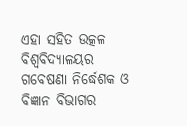ଏହା ସହିତ ଉତ୍କଳ ବିଶ୍ୱବିଦ୍ୟାଳୟର ଗବେଷଣା ନିର୍ଦ୍ଧେଶକ ଓ ବିଜ୍ଞାନ ବିଭାଗର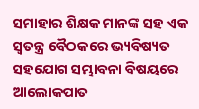ସମାହାର ଶିକ୍ଷକ ମାନଙ୍କ ସହ ଏକ ସ୍ୱତନ୍ତ୍ର ବୈଠକରେ ଭ୍ୟବିଷ୍ୟତ ସହଯୋଗ ସମ୍ଭାବନା ବିଷୟରେ ଆଲୋକପାତ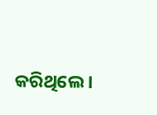କରିଥିଲେ ।